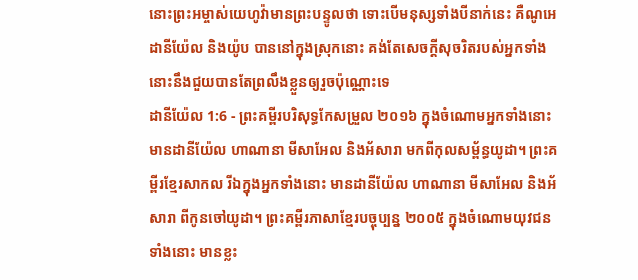នោះព្រះអម្ចាស់យេហូវ៉ាមានព្រះបន្ទូលថា ទោះបើមនុស្សទាំងបីនាក់នេះ គឺណូអេ ដានីយ៉ែល និងយ៉ូប បាននៅក្នុងស្រុកនោះ គង់តែសេចក្ដីសុចរិតរបស់អ្នកទាំងនោះនឹងជួយបានតែព្រលឹងខ្លួនឲ្យរួចប៉ុណ្ណោះទេ
ដានីយ៉ែល 1:6 - ព្រះគម្ពីរបរិសុទ្ធកែសម្រួល ២០១៦ ក្នុងចំណោមអ្នកទាំងនោះ មានដានីយ៉ែល ហាណានា មីសាអែល និងអ័សារា មកពីកុលសម្ព័ន្ធយូដា។ ព្រះគម្ពីរខ្មែរសាកល រីឯក្នុងអ្នកទាំងនោះ មានដានីយ៉ែល ហាណានា មីសាអែល និងអ័សារា ពីកូនចៅយូដា។ ព្រះគម្ពីរភាសាខ្មែរបច្ចុប្បន្ន ២០០៥ ក្នុងចំណោមយុវជនទាំងនោះ មានខ្លះ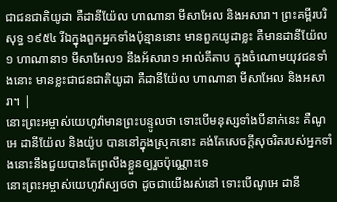ជាជនជាតិយូដា គឺដានីយ៉ែល ហាណានា មីសាអែល និងអសារា។ ព្រះគម្ពីរបរិសុទ្ធ ១៩៥៤ រីឯក្នុងពួកអ្នកទាំងប៉ុន្មាននោះ មានពួកយូដាខ្លះ គឺមានដានីយ៉ែល១ ហាណានា១ មីសាអែល១ នឹងអ័សារា១ អាល់គីតាប ក្នុងចំណោមយុវជនទាំងនោះ មានខ្លះជាជនជាតិយូដា គឺដានីយ៉ែល ហាណានា មីសាអែល និងអសារា។ |
នោះព្រះអម្ចាស់យេហូវ៉ាមានព្រះបន្ទូលថា ទោះបើមនុស្សទាំងបីនាក់នេះ គឺណូអេ ដានីយ៉ែល និងយ៉ូប បាននៅក្នុងស្រុកនោះ គង់តែសេចក្ដីសុចរិតរបស់អ្នកទាំងនោះនឹងជួយបានតែព្រលឹងខ្លួនឲ្យរួចប៉ុណ្ណោះទេ
នោះព្រះអម្ចាស់យេហូវ៉ាស្បថថា ដូចជាយើងរស់នៅ ទោះបើណូអេ ដានី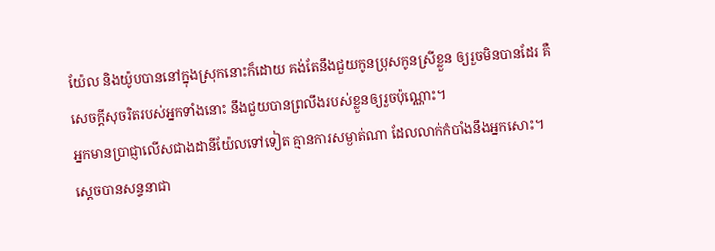យ៉ែល និងយ៉ូបបាននៅក្នុងស្រុកនោះក៏ដោយ គង់តែនឹងជួយកូនប្រុសកូនស្រីខ្លួន ឲ្យរួចមិនបានដែរ គឺសេចក្ដីសុចរិតរបស់អ្នកទាំងនោះ នឹងជួយបានព្រលឹងរបស់ខ្លួនឲ្យរួចប៉ុណ្ណោះ។
អ្នកមានប្រាជ្ញាលើសជាងដានីយ៉ែលទៅទៀត គ្មានការសម្ងាត់ណា ដែលលាក់កំបាំងនឹងអ្នកសោះ។
ស្ដេចបានសន្ទនាជា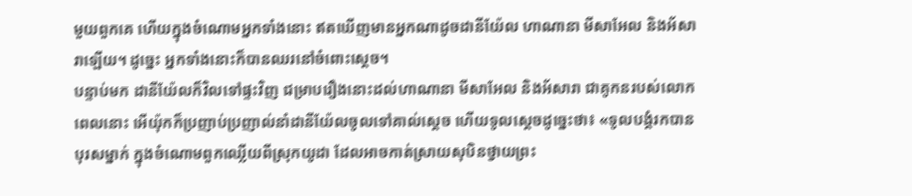មួយពួកគេ ហើយក្នុងចំណោមអ្នកទាំងនោះ ឥតឃើញមានអ្នកណាដូចដានីយ៉ែល ហាណានា មីសាអែល និងអ័សារាឡើយ។ ដូច្នេះ អ្នកទាំងនោះក៏បានឈរនៅចំពោះស្តេច។
បន្ទាប់មក ដានីយ៉ែលក៏វិលទៅផ្ទះវិញ ជម្រាបរឿងនោះដល់ហាណានា មីសាអែល និងអ័សារា ជាគូកនរបស់លោក
ពេលនោះ អើយ៉ុកក៏ប្រញាប់ប្រញាល់នាំដានីយ៉ែលចូលទៅគាល់ស្តេច ហើយទូលស្ដេចដូច្នេះថា៖ «ទូលបង្គំរកបានបុរសម្នាក់ ក្នុងចំណោមពួកឈ្លើយពីស្រុកយូដា ដែលអាចកាត់ស្រាយសុបិនថ្វាយព្រះ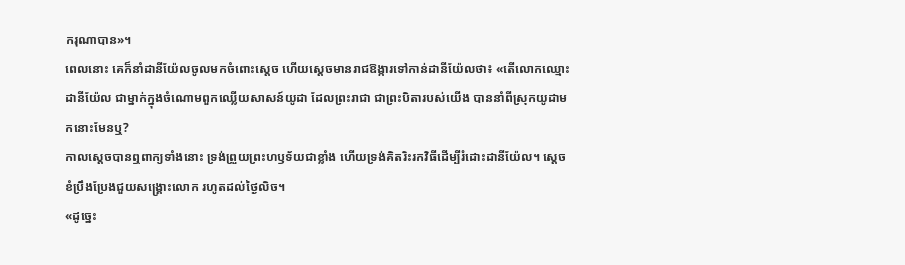ករុណាបាន»។
ពេលនោះ គេក៏នាំដានីយ៉ែលចូលមកចំពោះស្តេច ហើយស្ដេចមានរាជឱង្ការទៅកាន់ដានីយ៉ែលថា៖ «តើលោកឈ្មោះដានីយ៉ែល ជាម្នាក់ក្នុងចំណោមពួកឈ្លើយសាសន៍យូដា ដែលព្រះរាជា ជាព្រះបិតារបស់យើង បាននាំពីស្រុកយូដាមកនោះមែនឬ?
កាលស្តេចបានឮពាក្យទាំងនោះ ទ្រង់ព្រួយព្រះហឫទ័យជាខ្លាំង ហើយទ្រង់គិតរិះរកវិធីដើម្បីរំដោះដានីយ៉ែល។ ស្ដេចខំប្រឹងប្រែងជួយសង្គ្រោះលោក រហូតដល់ថ្ងៃលិច។
«ដូច្នេះ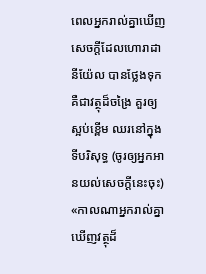ពេលអ្នករាល់គ្នាឃើញសេចក្តីដែលហោរាដានីយ៉ែល បានថ្លែងទុក គឺជាវត្ថុដ៏ចង្រៃ គួរឲ្យស្អប់ខ្ពើម ឈរនៅក្នុងទីបរិសុទ្ធ (ចូរឲ្យអ្នកអានយល់សេចក្ដីនេះចុះ)
«កាលណាអ្នករាល់គ្នាឃើញវត្ថុដ៏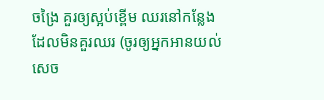ចង្រៃ គួរឲ្យស្អប់ខ្ពើម ឈរនៅកន្លែងដែលមិនគួរឈរ (ចូរឲ្យអ្នកអានយល់សេច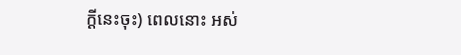ក្ដីនេះចុះ) ពេលនោះ អស់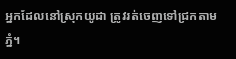អ្នកដែលនៅស្រុកយូដា ត្រូវរត់ចេញទៅជ្រកតាមភ្នំ។